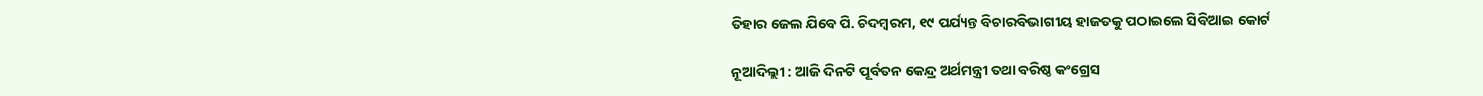ତିହାର ଜେଲ ଯିବେ ପି. ଚିଦମ୍ବରମ, ୧୯ ପର୍ଯ୍ୟନ୍ତ ବିଚାରବିଭାଗୀୟ ହାଜତକୁ ପଠାଇଲେ ସିବିଆଇ କୋର୍ଟ

ନୂଆଦିଲ୍ଲୀ : ଆଜି ଦିନଟି ପୂର୍ବତନ କେନ୍ଦ୍ର ଅର୍ଥମନ୍ତ୍ରୀ ତଥା ବରିଷ୍ଠ କଂଗ୍ରେସ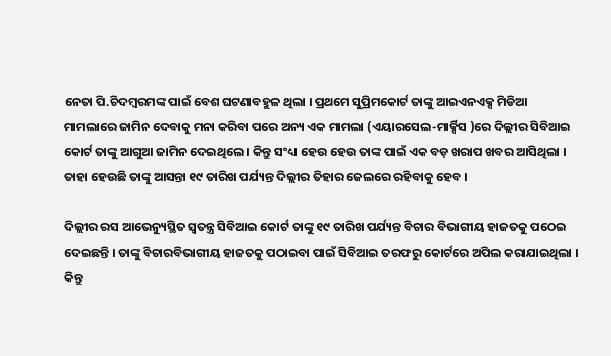ନେତା ପି.ଚିଦମ୍ବରମଙ୍କ ପାଇଁ ବେଶ ଘଟଣାବହୁଳ ଥିଲା । ପ୍ରଥମେ ସୁପ୍ରିମକୋର୍ଟ ତାଙ୍କୁ ଆଇଏନଏକ୍ସ ମିଡିଆ ମାମଲାରେ ଜାମିନ ଦେବାକୁ ମନା କରିବା ପରେ ଅନ୍ୟ ଏକ ମାମଲା (ଏୟାରସେଲ-ମାର୍କ୍ସିସ )ରେ ଦିଲ୍ଲୀର ସିବିଆଇ କୋର୍ଟ ତାଙ୍କୁ ଆଗୁଆ ଜାମିନ ଦେଇଥିଲେ । କିନ୍ତୁ ସଂଧ୍ୟା ହେଉ ହେଉ ତାଙ୍କ ପାଇଁ ଏକ ବଡ଼ ଖରାପ ଖବର ଆସିଥିଲା । ତାହା ହେଉଛି ତାଙ୍କୁ ଆସନ୍ତା ୧୯ ତାରିଖ ପର୍ଯ୍ୟନ୍ତ ଦିଲ୍ଲୀର ତିହାର ଜେଲରେ ରହିବାକୁ ହେବ ।

ଦିଲ୍ଲୀର ରସ ଆଭେନ୍ୟୁସ୍ଥିତ ସ୍ୱତନ୍ତ୍ର ସିବିଆଇ କୋର୍ଟ ତାଙ୍କୁ ୧୯ ତାରିଖ ପର୍ଯ୍ୟନ୍ତ ବିଚାର ବିଭାଗୀୟ ହାଜତକୁ ପଠେଇ ଦେଇଛନ୍ତି । ତାଙ୍କୁ ବିଚାରବିଭାଗୀୟ ହାଜତକୁ ପଠାଇବା ପାଇଁ ସିବିଆଇ ତରଫରୁ କୋର୍ଟରେ ଅପିଲ କରାଯାଇଥିଲା । କିନ୍ତୁ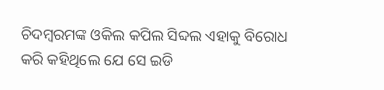ଚିଦମ୍ବରମଙ୍କ ଓକିଲ କପିଲ ସିବ୍ଦଲ ଏହାକୁ ବିରୋଧ କରି କହିଥିଲେ ଯେ ସେ ଇଡି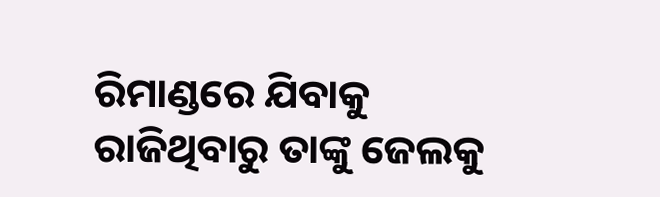ରିମାଣ୍ଡରେ ଯିବାକୁ ରାଜିଥିବାରୁ ତାଙ୍କୁ ଜେଲକୁ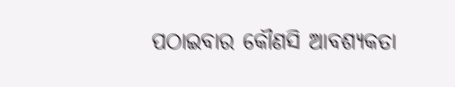ପଠାଇବାର କୌଣସି ଆବଶ୍ୟକତା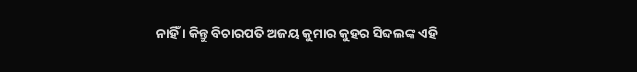ନାହିଁ । କିନ୍ତୁ ବିଚାରପତି ଅଜୟ କୁମାର କୁହର ସିବ୍ଦଲଙ୍କ ଏହି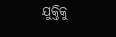ଯୁକ୍ତିକୁ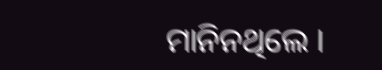ମାନିନଥିଲେ ।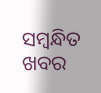ସମ୍ବନ୍ଧିତ ଖବର